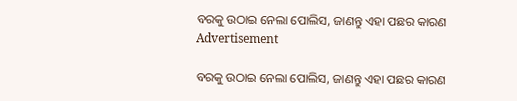ବରକୁ ଉଠାଇ ନେଲା ପୋଲିସ, ଜାଣନ୍ତୁ ଏହା ପଛର କାରଣ
Advertisement

ବରକୁ ଉଠାଇ ନେଲା ପୋଲିସ, ଜାଣନ୍ତୁ ଏହା ପଛର କାରଣ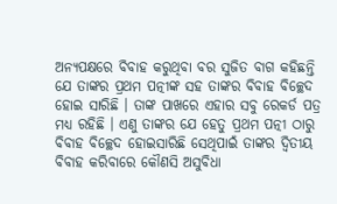ଅନ୍ୟପକ୍ଷରେ ବିବାହ କରୁଥିବା ବର ସୁଜିତ ବାଗ କହିଛନ୍ତି ଯେ ତାଙ୍କର ପ୍ରଥମ ପତ୍ନୀଙ୍କ ସହ ତାଙ୍କର ବିବାହ ବିଚ୍ଛେଦ ହୋଇ ସାରିଛି । ତାଙ୍କ ପାଖରେ ଏହାର ସବୁ ରେକର୍ଡ ପତ୍ର ମଧ୍ୟ ରହିଛି । ଏଣୁ ତାଙ୍କର ଯେ ହେତୁ ପ୍ରଥମ ପତ୍ନୀ ଠାରୁ ବିବାହ ବିଚ୍ଛେଦ ହୋଇସାରିଛି ସେଥିପାଇଁ ତାଙ୍କର ଦ୍ୱିତୀୟ ବିବାହ କରିବାରେ କୌଣସି ଅସୁବିଧା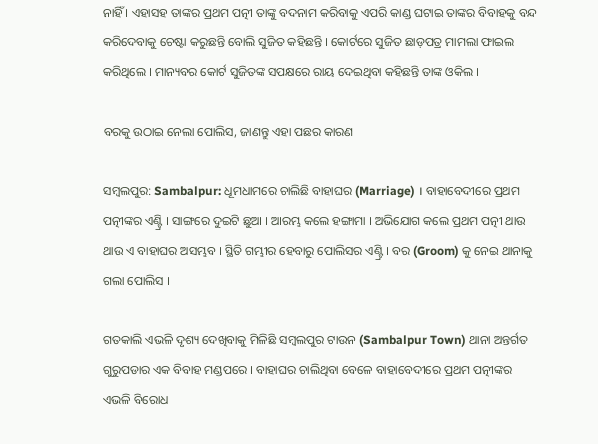ନାହିଁ । ଏହାସହ ତାଙ୍କର ପ୍ରଥମ ପତ୍ନୀ ତାଙ୍କୁ ବଦନାମ କରିବାକୁ ଏପରି କାଣ୍ଡ ଘଟାଇ ତାଙ୍କର ବିବାହକୁ ବନ୍ଦ କରିଦେବାକୁ ଚେଷ୍ଟା କରୁଛନ୍ତି ବୋଲି ସୁଜିତ କହିଛନ୍ତି । କୋର୍ଟରେ ସୁଜିତ ଛାଡ଼ପତ୍ର ମାମଲା ଫାଇଲ କରିଥିଲେ । ମାନ୍ୟବର କୋର୍ଟ ସୁଜିତଙ୍କ ସପକ୍ଷରେ ରାୟ ଦେଇଥିବା କହିଛନ୍ତି ତାଙ୍କ ଓକିଲ ।

ବରକୁ ଉଠାଇ ନେଲା ପୋଲିସ, ଜାଣନ୍ତୁ ଏହା ପଛର କାରଣ

ସମ୍ୱଲପୁର: Sambalpur: ଧୂମଧାମରେ ଚାଲିଛି ବାହାଘର (Marriage) । ବାହାବେଦୀରେ ପ୍ରଥମ ପତ୍ନୀଙ୍କର ଏଣ୍ଟ୍ରି । ସାଙ୍ଗରେ ଦୁଇଟି ଛୁଆ । ଆରମ୍ଭ କଲେ ହଙ୍ଗାମା । ଅଭିଯୋଗ କଲେ ପ୍ରଥମ ପତ୍ନୀ ଥାଉ ଥାଉ ଏ ବାହାଘର ଅସମ୍ଭବ । ସ୍ଥିତି ଗମ୍ଭୀର ହେବାରୁ ପୋଲିସର ଏଣ୍ଟ୍ରି । ବର (Groom) କୁ ନେଇ ଥାନାକୁ ଗଲା ପୋଲିସ ।

ଗତକାଲି ଏଭଳି ଦୃଶ୍ୟ ଦେଖିବାକୁ ମିଳିଛି ସମ୍ୱଲପୁର ଟାଉନ (Sambalpur Town) ଥାନା ଅନ୍ତର୍ଗତ ଗୁରୁପଡାର ଏକ ବିବାହ ମଣ୍ଡପରେ । ବାହାଘର ଚାଲିଥିବା ବେଳେ ବାହାବେଦୀରେ ପ୍ରଥମ ପତ୍ନୀଙ୍କର ଏଭଳି ବିରୋଧ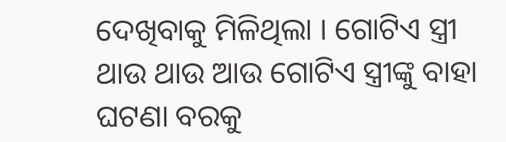ଦେଖିବାକୁ ମିଳିଥିଲା । ଗୋଟିଏ ସ୍ତ୍ରୀ ଥାଉ ଥାଉ ଆଉ ଗୋଟିଏ ସ୍ତ୍ରୀଙ୍କୁ ବାହା ଘଟଣା ବରକୁ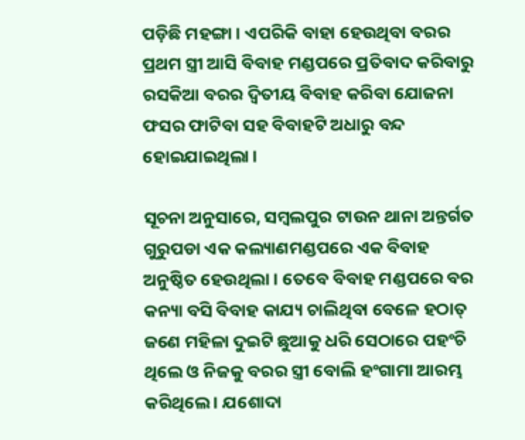ପଡ଼ିଛି ମହଙ୍ଗା । ଏପରିକି ବାହା ହେଉଥିବା ବରର ପ୍ରଥମ ସ୍ତ୍ରୀ ଆସି ବିବାହ ମଣ୍ଡପରେ ପ୍ରତିବାଦ କରିବାରୁ ରସକିଆ ବରର ଦ୍ୱିତୀୟ ବିବାହ କରିବା ଯୋଜନା ଫସର ଫାଟିବା ସହ ବିବାହଟି ଅଧାରୁ ବନ୍ଦ ହୋଇଯାଇଥିଲା ।

ସୂଚନା ଅନୁସାରେ, ସମ୍ବଲପୁର ଟାଉନ ଥାନା ଅନ୍ତର୍ଗତ ଗୁରୁପଡା ଏକ କଲ୍ୟାଣମଣ୍ଡପରେ ଏକ ବିବାହ ଅନୁଷ୍ଠିତ ହେଉଥିଲା । ତେବେ ବିବାହ ମଣ୍ଡପରେ ବର କନ୍ୟା ବସି ବିବାହ କାଯ୍ୟ ଚାଲିଥିବା ବେଳେ ହଠାତ୍ ଜଣେ ମହିଳା ଦୁଇଟି ଛୁଆକୁ ଧରି ସେଠାରେ ପହଂଚି ଥିଲେ ଓ ନିଜକୁ ବରର ସ୍ତ୍ରୀ ବୋଲି ହଂଗାମା ଆରମ୍ଭ କରିଥିଲେ । ଯଶୋଦା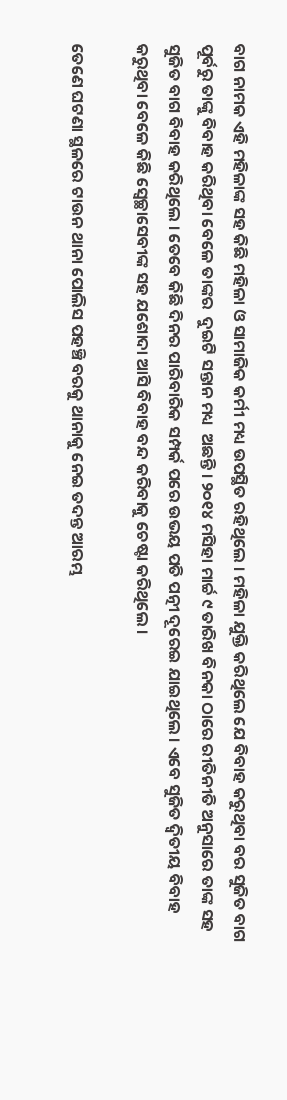ବାଗ ନାମକ ଏହି ମହିଳାଙ୍କ ସହ କିଛି ମହିଳା ଓ ସାମାଜିକ କର୍ମୀ ମଧ୍ୟ ଉପସ୍ଥିତ ରହିଥିଲେ । ମହିଳା ଯୁକ୍ତି କରିଥିଲେ ଯେ ବିବାହ କରୁଥିବା ବର ସୁଜିତ ବାଗ ପୂର୍ବରୁ ତାଙ୍କୁ ବିବାହ କରିଥିବା ବେଳେ ତାଙ୍କର  ଦୁଇଟି ସନ୍ତାନ ମଧ୍ୟ  ଅଛନ୍ତି । ୨୦୧୪ ମସିହା ମାର୍ଚ୍ଚ ୯ ତାରିଖ ବିନକା ଠାରେ ରୀତିନୀତି ଅନୁସାରେ ତାଙ୍କ ସହ ସୁଜିତ ବାଗ ବିବାହ କରିଥିଲେ । ତେବେ କିଛି ଦିନର ପାରିବାରିକ ସମ୍ପର୍କ ପରେ ଉଭୟ ପତି ପତ୍ନୀ ଦୂରେଇ ଯାଇଥିଲେ । ଏବେ ସୁଜିତ ଦ୍ୱିତୀୟ ବିବାହ କରୁଥିବା ବେଳେ କିଛି ସ୍ୱେଚ୍ଛାସେବୀଙ୍କ ସହ ଯଶୋଦା ଆସି ବିବାହ ବନ୍ଦ କରିବାକୁ ଚେଷ୍ଟା କରିଥିଲେ ।

ତେଣେ ଘଟଣା ସ୍ଥଳରେ ଟାଉନ ଥାନା ପୋଲିସ ପହଞ୍ଚି ବରକୁ ଥାନାକୁ ନେଇ ତଦନ୍ତ ଆରମ୍ଭ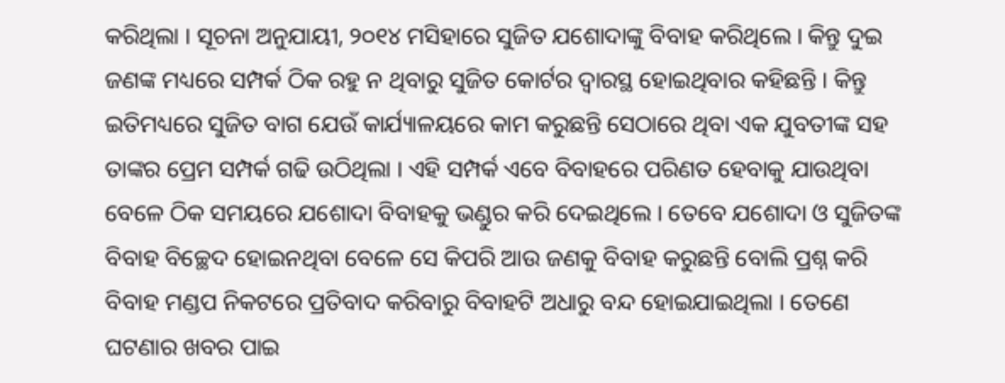କରିଥିଲା । ସୂଚନା ଅନୁଯାୟୀ, ୨୦୧୪ ମସିହାରେ ସୁଜିତ ଯଶୋଦାଙ୍କୁ ବିବାହ କରିଥିଲେ । କିନ୍ତୁ ଦୁଇ ଜଣଙ୍କ ମଧ୍ୟରେ ସମ୍ପର୍କ ଠିକ ରହୁ ନ ଥିବାରୁ ସୁଜିତ କୋର୍ଟର ଦ୍ୱାରସ୍ଥ ହୋଇଥିବାର କହିଛନ୍ତି । କିନ୍ତୁ ଇତିମଧ୍ୟରେ ସୁଜିତ ବାଗ ଯେଉଁ କାର୍ଯ୍ୟାଳୟରେ କାମ କରୁଛନ୍ତି ସେଠାରେ ଥିବା ଏକ ଯୁବତୀଙ୍କ ସହ ତାଙ୍କର ପ୍ରେମ ସମ୍ପର୍କ ଗଢି ଉଠିଥିଲା । ଏହି ସମ୍ପର୍କ ଏବେ ବିବାହରେ ପରିଣତ ହେବାକୁ ଯାଉଥିବା ବେଳେ ଠିକ ସମୟରେ ଯଶୋଦା ବିବାହକୁ ଭଣ୍ଡୁର କରି ଦେଇଥିଲେ । ତେବେ ଯଶୋଦା ଓ ସୁଜିତଙ୍କ ବିବାହ ବିଚ୍ଛେଦ ହୋଇନଥିବା ବେଳେ ସେ କିପରି ଆଉ ଜଣକୁ ବିବାହ କରୁଛନ୍ତି ବୋଲି ପ୍ରଶ୍ନ କରି ବିବାହ ମଣ୍ଡପ ନିକଟରେ ପ୍ରତିବାଦ କରିବାରୁ ବିବାହଟି ଅଧାରୁ ବନ୍ଦ ହୋଇଯାଇଥିଲା । ତେଣେ ଘଟଣାର ଖବର ପାଇ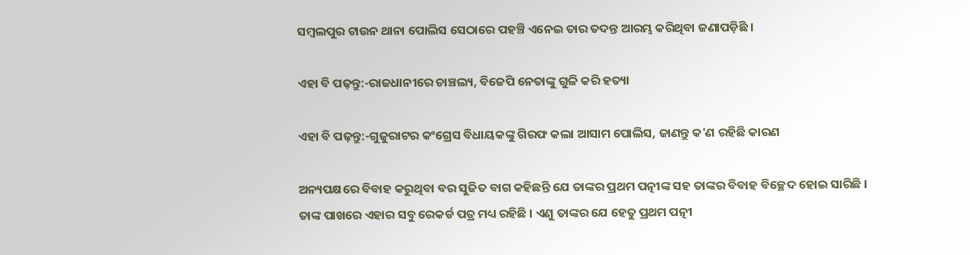ସମ୍ବଲପୁର ଟାଉନ ଥାନା ପୋଲିସ ସେଠାରେ ପହଞ୍ଚି ଏନେଇ ତାର ତଦନ୍ତ ଆରମ୍ଭ କରିଥିବା ଜଣାପଡ଼ିଛି ।

ଏହା ବି ପଢ଼ନ୍ତୁ:-ରାଜଧାନୀରେ ଚାଞ୍ଚଲ୍ୟ, ବିଜେପି ନେତାଙ୍କୁ ଗୁଳି କରି ହତ୍ୟା

ଏହା ବି ପଢ଼ନ୍ତୁ:-ଗୁଜୁରାଟର କଂଗ୍ରେସ ବିଧାୟକଙ୍କୁ ଗିରଫ କଲା ଆସାମ ପୋଲିସ, ଜାଣନ୍ତୁ କ'ଣ ରହିଛି କାରଣ

ଅନ୍ୟପକ୍ଷରେ ବିବାହ କରୁଥିବା ବର ସୁଜିତ ବାଗ କହିଛନ୍ତି ଯେ ତାଙ୍କର ପ୍ରଥମ ପତ୍ନୀଙ୍କ ସହ ତାଙ୍କର ବିବାହ ବିଚ୍ଛେଦ ହୋଇ ସାରିଛି । ତାଙ୍କ ପାଖରେ ଏହାର ସବୁ ରେକର୍ଡ ପତ୍ର ମଧ୍ୟ ରହିଛି । ଏଣୁ ତାଙ୍କର ଯେ ହେତୁ ପ୍ରଥମ ପତ୍ନୀ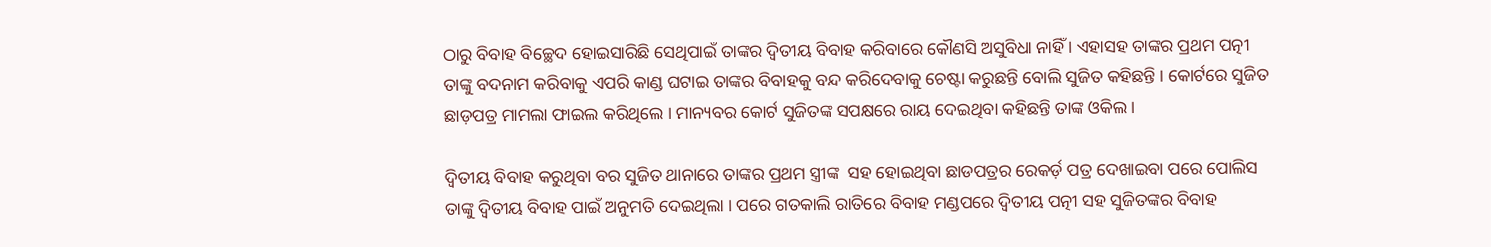ଠାରୁ ବିବାହ ବିଚ୍ଛେଦ ହୋଇସାରିଛି ସେଥିପାଇଁ ତାଙ୍କର ଦ୍ୱିତୀୟ ବିବାହ କରିବାରେ କୌଣସି ଅସୁବିଧା ନାହିଁ । ଏହାସହ ତାଙ୍କର ପ୍ରଥମ ପତ୍ନୀ ତାଙ୍କୁ ବଦନାମ କରିବାକୁ ଏପରି କାଣ୍ଡ ଘଟାଇ ତାଙ୍କର ବିବାହକୁ ବନ୍ଦ କରିଦେବାକୁ ଚେଷ୍ଟା କରୁଛନ୍ତି ବୋଲି ସୁଜିତ କହିଛନ୍ତି । କୋର୍ଟରେ ସୁଜିତ ଛାଡ଼ପତ୍ର ମାମଲା ଫାଇଲ କରିଥିଲେ । ମାନ୍ୟବର କୋର୍ଟ ସୁଜିତଙ୍କ ସପକ୍ଷରେ ରାୟ ଦେଇଥିବା କହିଛନ୍ତି ତାଙ୍କ ଓକିଲ ।

ଦ୍ୱିତୀୟ ବିବାହ କରୁଥିବା ବର ସୁଜିତ ଥାନାରେ ତାଙ୍କର ପ୍ରଥମ ସ୍ତ୍ରୀଙ୍କ  ସହ ହୋଇଥିବା ଛାଡପତ୍ରର ରେକର୍ଡ଼ ପତ୍ର ଦେଖାଇବା ପରେ ପୋଲିସ ତାଙ୍କୁ ଦ୍ୱିତୀୟ ବିବାହ ପାଇଁ ଅନୁମତି ଦେଇଥିଲା । ପରେ ଗତକାଲି ରାତିରେ ବିବାହ ମଣ୍ଡପରେ ଦ୍ୱିତୀୟ ପତ୍ନୀ ସହ ସୁଜିତଙ୍କର ବିବାହ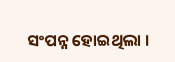ସଂପନ୍ନ ହୋଇଥିଲା ।